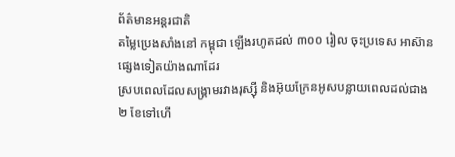ព័ត៌មានអន្ដរជាតិ
តម្លៃប្រេងសាំងនៅ កម្ពុជា ឡើងរហូតដល់ ៣០០ រៀល ចុះប្រទេស អាស៊ាន ផ្សេងទៀតយ៉ាងណាដែរ
ស្របពេលដែលសង្គ្រាមរវាងរុស្ស៊ី និងអ៊ុយក្រែនអូសបន្លាយពេលដល់ជាង ២ ខែទៅហើ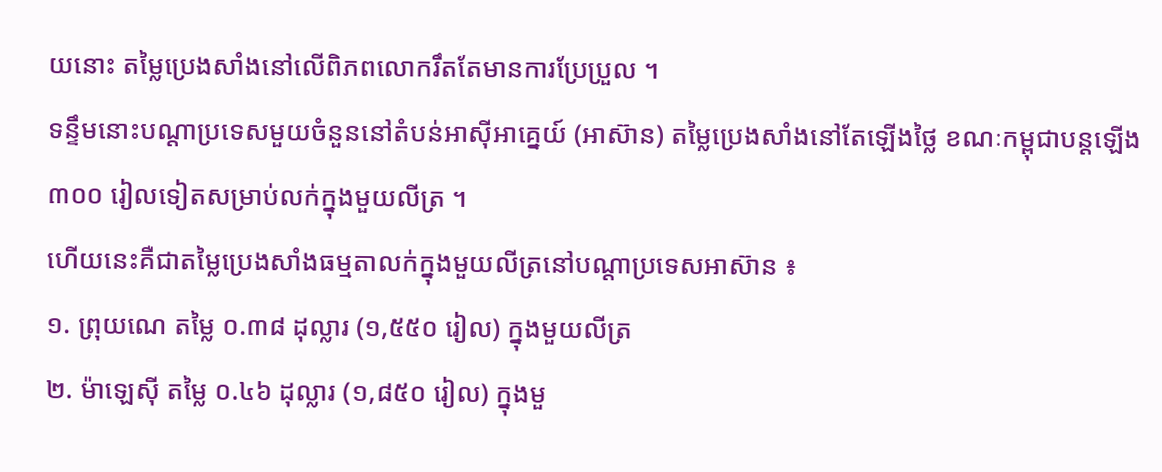យនោះ តម្លៃប្រេងសាំងនៅលើពិភពលោករឹតតែមានការប្រែប្រួល ។
ទន្ទឹមនោះបណ្ដាប្រទេសមួយចំនួននៅតំបន់អាស៊ីអាគ្នេយ៍ (អាស៊ាន) តម្លៃប្រេងសាំងនៅតែឡើងថ្លៃ ខណៈកម្ពុជាបន្តឡើង ៣០០ រៀលទៀតសម្រាប់លក់ក្នុងមួយលីត្រ ។
ហើយនេះគឺជាតម្លៃប្រេងសាំងធម្មតាលក់ក្នុងមួយលីត្រនៅបណ្ដាប្រទេសអាស៊ាន ៖
១. ព្រុយណេ តម្លៃ ០.៣៨ ដុល្លារ (១,៥៥០ រៀល) ក្នុងមួយលីត្រ
២. ម៉ាឡេស៊ី តម្លៃ ០.៤៦ ដុល្លារ (១,៨៥០ រៀល) ក្នុងមួ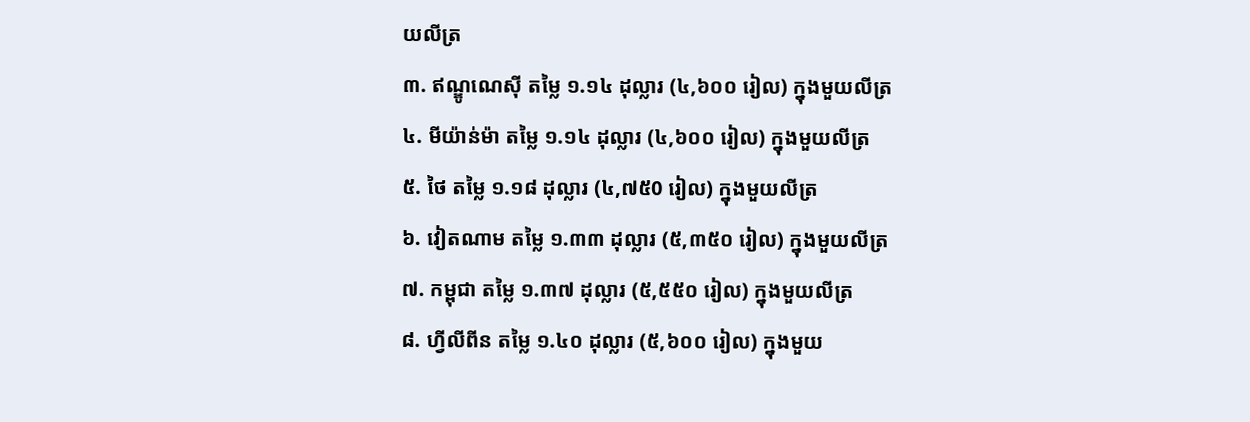យលីត្រ
៣. ឥណ្ឌូណេស៊ី តម្លៃ ១.១៤ ដុល្លារ (៤,៦០០ រៀល) ក្នុងមួយលីត្រ
៤. មីយ៉ាន់ម៉ា តម្លៃ ១.១៤ ដុល្លារ (៤,៦០០ រៀល) ក្នុងមួយលីត្រ
៥. ថៃ តម្លៃ ១.១៨ ដុល្លារ (៤,៧៥0 រៀល) ក្នុងមួយលីត្រ
៦. វៀតណាម តម្លៃ ១.៣៣ ដុល្លារ (៥,៣៥០ រៀល) ក្នុងមួយលីត្រ
៧. កម្ពុជា តម្លៃ ១.៣៧ ដុល្លារ (៥,៥៥០ រៀល) ក្នុងមួយលីត្រ
៨. ហ្វីលីពីន តម្លៃ ១.៤០ ដុល្លារ (៥,៦០០ រៀល) ក្នុងមួយ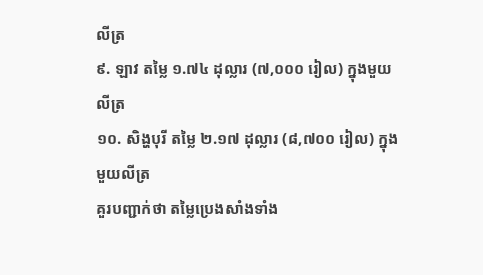លីត្រ
៩. ឡាវ តម្លៃ ១.៧៤ ដុល្លារ (៧,០០០ រៀល) ក្នុងមួយលីត្រ
១០. សិង្ហបុរី តម្លៃ ២.១៧ ដុល្លារ (៨,៧០០ រៀល) ក្នុងមួយលីត្រ
គួរបញ្ជាក់ថា តម្លៃប្រេងសាំងទាំង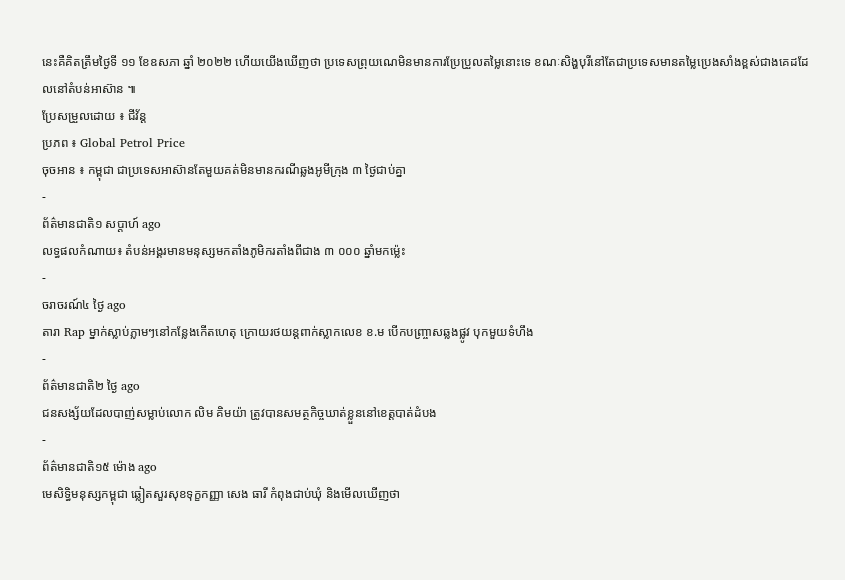នេះគឺគិតត្រឹមថ្ងៃទី ១១ ខែឧសភា ឆ្នាំ ២០២២ ហើយយើងឃើញថា ប្រទេសព្រុយណេមិនមានការប្រែប្រួលតម្លៃនោះទេ ខណៈសិង្ហបុរីនៅតែជាប្រទេសមានតម្លៃប្រេងសាំងខ្ពស់ជាងគេដដែលនៅតំបន់អាស៊ាន ៕
ប្រែសម្រួលដោយ ៖ ជីវ័ន្ត
ប្រភព ៖ Global Petrol Price
ចុចអាន ៖ កម្ពុជា ជាប្រទេសអាស៊ានតែមួយគត់មិនមានករណីឆ្លងអូមីក្រុង ៣ ថ្ងៃជាប់គ្នា
-
ព័ត៌មានជាតិ១ សប្តាហ៍ ago
លទ្ធផលកំណាយ៖ តំបន់អង្គរមានមនុស្សមកតាំងភូមិករតាំងពីជាង ៣ ០០០ ឆ្នាំមកម្ល៉េះ
-
ចរាចរណ៍៤ ថ្ងៃ ago
តារា Rap ម្នាក់ស្លាប់ភ្លាមៗនៅកន្លែងកើតហេតុ ក្រោយរថយន្ដពាក់ស្លាកលេខ ខ.ម បើកបញ្ច្រាសឆ្លងផ្លូវ បុកមួយទំហឹង
-
ព័ត៌មានជាតិ២ ថ្ងៃ ago
ជនសង្ស័យដែលបាញ់សម្លាប់លោក លិម គិមយ៉ា ត្រូវបានសមត្ថកិច្ចឃាត់ខ្លួននៅខេត្តបាត់ដំបង
-
ព័ត៌មានជាតិ១៥ ម៉ោង ago
មេសិទ្ធិមនុស្សកម្ពុជា ឆ្លៀតសួរសុខទុក្ខកញ្ញា សេង ធារី កំពុងជាប់ឃុំ និងមើលឃើញថា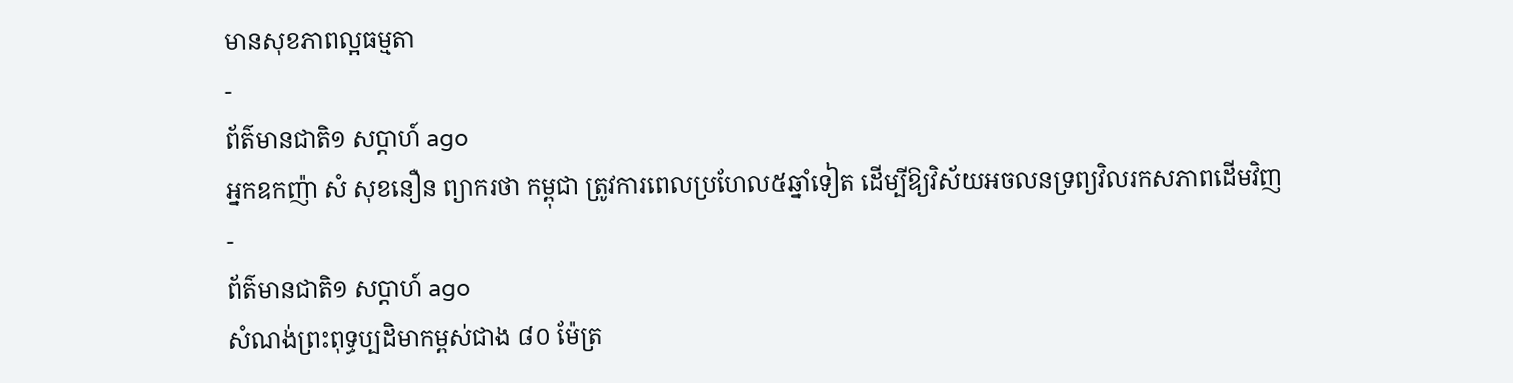មានសុខភាពល្អធម្មតា
-
ព័ត៌មានជាតិ១ សប្តាហ៍ ago
អ្នកឧកញ៉ា សំ សុខនឿន ព្យាករថា កម្ពុជា ត្រូវការពេលប្រហែល៥ឆ្នាំទៀត ដើម្បីឱ្យវិស័យអចលនទ្រព្យវិលរកសភាពដើមវិញ
-
ព័ត៌មានជាតិ១ សប្តាហ៍ ago
សំណង់ព្រះពុទ្ធប្បដិមាកម្ពស់ជាង ៨០ ម៉ែត្រ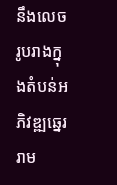នឹងលេចរូបរាងក្នុងតំបន់អភិវឌ្ឍឆ្នេររាម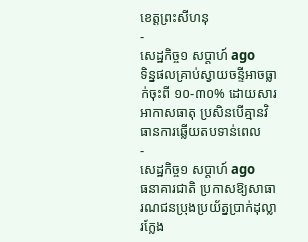ខេត្តព្រះសីហនុ
-
សេដ្ឋកិច្ច១ សប្តាហ៍ ago
ទិន្នផលគ្រាប់ស្វាយចន្ទីអាចធ្លាក់ចុះពី ១០-៣០% ដោយសារអាកាសធាតុ ប្រសិនបើគ្មានវិធានការឆ្លើយតបទាន់ពេល
-
សេដ្ឋកិច្ច១ សប្តាហ៍ ago
ធនាគារជាតិ ប្រកាសឱ្យសាធារណជនប្រុងប្រយ័ត្នប្រាក់ដុល្លារក្លែង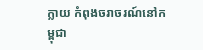ក្លាយ កំពុងចរាចរណ៍នៅកម្ពុជា